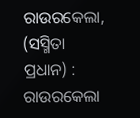ରାଉରକେଲା, (ସସ୍ମିତା ପ୍ରଧାନ) : ରାଉରକେଲା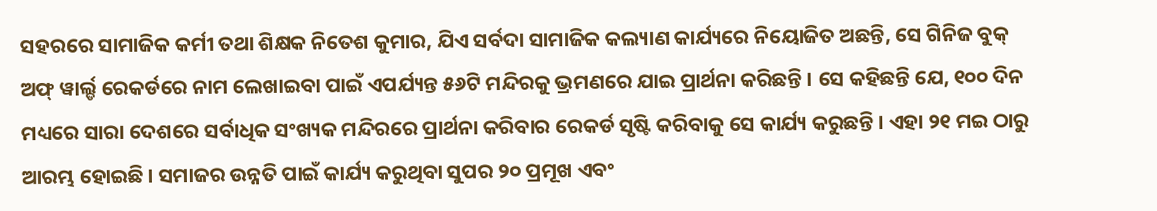ସହରରେ ସାମାଜିକ କର୍ମୀ ତଥା ଶିକ୍ଷକ ନିତେଶ କୁମାର, ଯିଏ ସର୍ବଦା ସାମାଜିକ କଲ୍ୟାଣ କାର୍ଯ୍ୟରେ ନିୟୋଜିତ ଅଛନ୍ତି, ସେ ଗିନିଜ ବୁକ୍ ଅଫ୍ ୱାର୍ଲ୍ଡ ରେକର୍ଡରେ ନାମ ଲେଖାଇବା ପାଇଁ ଏପର୍ଯ୍ୟନ୍ତ ୫୬ଟି ମନ୍ଦିରକୁ ଭ୍ରମଣରେ ଯାଇ ପ୍ରାର୍ଥନା କରିଛନ୍ତି । ସେ କହିଛନ୍ତି ଯେ, ୧୦୦ ଦିନ ମଧ୍ୟରେ ସାରା ଦେଶରେ ସର୍ବାଧିକ ସଂଖ୍ୟକ ମନ୍ଦିରରେ ପ୍ରାର୍ଥନା କରିବାର ରେକର୍ଡ ସୃଷ୍ଟି କରିବାକୁ ସେ କାର୍ଯ୍ୟ କରୁଛନ୍ତି । ଏହା ୨୧ ମଇ ଠାରୁ ଆରମ୍ଭ ହୋଇଛି । ସମାଜର ଉନ୍ନତି ପାଇଁ କାର୍ଯ୍ୟ କରୁଥିବା ସୁପର ୨୦ ପ୍ରମୂଖ ଏବଂ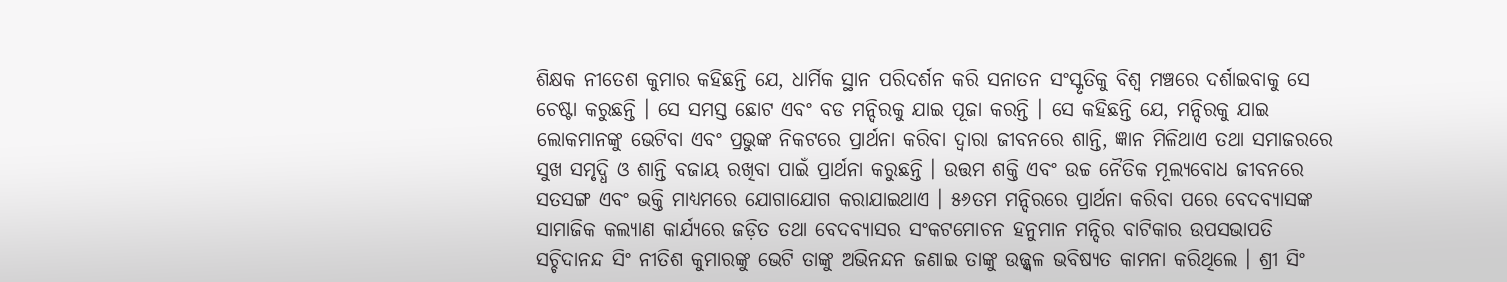ଶିକ୍ଷକ ନୀତେଶ କୁମାର କହିଛନ୍ତି ଯେ, ଧାର୍ମିକ ସ୍ଥାନ ପରିଦର୍ଶନ କରି ସନାତନ ସଂସ୍କୃତିକୁ ବିଶ୍ୱ ମଞ୍ଚରେ ଦର୍ଶାଇବାକୁ ସେ ଚେଷ୍ଟା କରୁଛନ୍ତି । ସେ ସମସ୍ତ ଛୋଟ ଏବଂ ବଡ ମନ୍ଦିରକୁ ଯାଇ ପୂଜା କରନ୍ତି । ସେ କହିଛନ୍ତି ଯେ, ମନ୍ଦିରକୁ ଯାଇ ଲୋକମାନଙ୍କୁ ଭେଟିବା ଏବଂ ପ୍ରଭୁଙ୍କ ନିକଟରେ ପ୍ରାର୍ଥନା କରିବା ଦ୍ୱାରା ଜୀବନରେ ଶାନ୍ତି, ଜ୍ଞାନ ମିଳିଥାଏ ତଥା ସମାଜରରେ ସୁଖ ସମୃଦ୍ଧି ଓ ଶାନ୍ତି ବଜାୟ ରଖିବା ପାଇଁ ପ୍ରାର୍ଥନା କରୁଛନ୍ତି । ଉତ୍ତମ ଶକ୍ତି ଏବଂ ଉଚ୍ଚ ନୈତିକ ମୂଲ୍ୟବୋଧ ଜୀବନରେ ସତସଙ୍ଗ ଏବଂ ଭକ୍ତି ମାଧ୍ୟମରେ ଯୋଗାଯୋଗ କରାଯାଇଥାଏ । ୫୬ତମ ମନ୍ଦିରରେ ପ୍ରାର୍ଥନା କରିବା ପରେ ବେଦବ୍ୟାସଙ୍କ ସାମାଜିକ କଲ୍ୟାଣ କାର୍ଯ୍ୟରେ ଜଡ଼ିତ ତଥା ବେଦବ୍ୟାସର ସଂକଟମୋଚନ ହନୁମାନ ମନ୍ଦିର ବାଟିକାର ଉପସଭାପତି ସଚ୍ଚିଦାନନ୍ଦ ସିଂ ନୀତିଶ କୁମାରଙ୍କୁ ଭେଟି ତାଙ୍କୁ ଅଭିନନ୍ଦନ ଜଣାଇ ତାଙ୍କୁ ଉଜ୍ଜ୍ୱଳ ଭବିଷ୍ୟତ କାମନା କରିଥିଲେ । ଶ୍ରୀ ସିଂ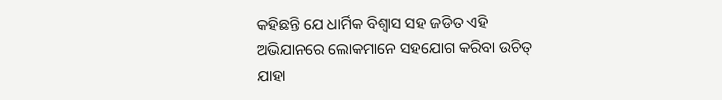କହିଛନ୍ତି ଯେ ଧାର୍ମିକ ବିଶ୍ୱାସ ସହ ଜଡିତ ଏହି ଅଭିଯାନରେ ଲୋକମାନେ ସହଯୋଗ କରିବା ଉଚିତ୍ ଯାହା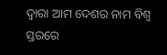ଦ୍ୱାରା ଆମ ଦେଶର ନାମ ବିଶ୍ୱ ସ୍ତରରେ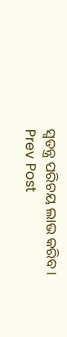ସ୍ୱତନ୍ତ୍ର ପରିଚୟ ଲାଭ କରିବ ।
Prev Post